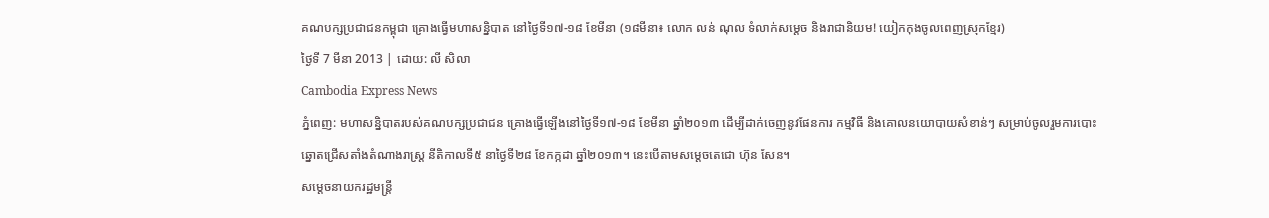គណបក្សប្រជាជនកម្ពុជា គ្រោងធ្វើមហាសន្និបាត នៅថ្ងៃទី១៧-១៨ ខែមីនា (១៨មីនា៖ លោក លន់ ណុល ទំលាក់សម្តេច និងរាជានិយម! យៀកកុងចូលពេញស្រុកខ្មែរ)
ថ្ងៃទី 7 មីនា 2013 | ដោយ: លី សិលា
Cambodia Express News
ភ្នំពេញ: មហាសន្និបាតរបស់គណបក្សប្រជាជន គ្រោងធ្វើឡើងនៅថ្ងៃទី១៧-១៨ ខែមីនា ឆ្នាំ២០១៣ ដើម្បីដាក់ចេញនូវផែនការ កម្មវិធី និងគោលនយោបាយសំខាន់ៗ សម្រាប់ចូលរួមការបោះឆ្នោតជ្រើសតាំងតំណាងរាស្ត្រ នីតិកាលទី៥ នាថ្ងៃទី២៨ ខែកក្កដា ឆ្នាំ២០១៣។ នេះបើតាមសម្តេចតេជោ ហ៊ុន សែន។
សម្តេចនាយករដ្ឋមន្ត្រី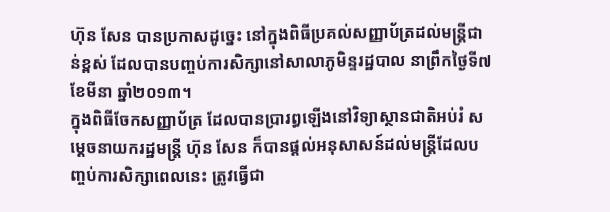ហ៊ុន សែន បានប្រកាសដូច្នេះ នៅក្នុងពិធីប្រគល់សញ្ញាប័ត្រដល់មន្ត្រីជាន់ខ្ពស់ ដែលបានបញ្ចប់ការសិក្សានៅសាលាភូមិន្ទរដ្ឋបាល នាព្រឹកថ្ងៃទី៧ ខែមីនា ឆ្នាំ២០១៣។
ក្នុងពិធីចែកសញ្ញាប័ត្រ ដែលបានប្រារព្ធឡើងនៅវិទ្យាស្ថានជាតិអប់រំ សម្តេចនាយករដ្ឋមន្ត្រី ហ៊ុន សែន ក៏បានផ្តល់អនុសាសន៍ដល់មន្ត្រីដែលបញ្ចប់ការសិក្សាពេលនេះ ត្រូវធ្វើជា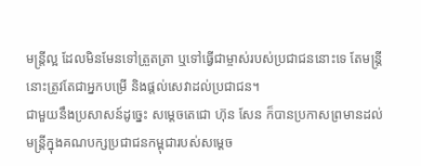មន្ត្រីល្អ ដែលមិនមែនទៅត្រួតត្រា ឬទៅធ្វើជាម្ចាស់របស់ប្រជាជននោះទេ តែមន្ត្រីនោះត្រូវតែជាអ្នកបម្រើ និងផ្តល់សេវាដល់ប្រជាជន។
ជាមួយនឹងប្រសាសន៍ដូច្នេះ សម្តេចតេជោ ហ៊ុន សែន ក៏បានប្រកាសព្រមានដល់មន្ត្រីក្នុងគណបក្សប្រជាជនកម្ពុជារបស់សម្តេច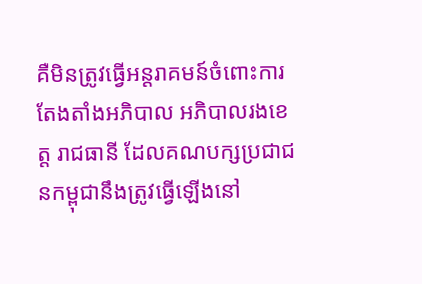គឺមិនត្រូវធ្វើអន្តរាគមន៍ចំពោះការតែងតាំងអភិបាល អភិបាលរងខេត្ត រាជធានី ដែលគណបក្សប្រជាជនកម្ពុជានឹងត្រូវធ្វើឡើងនៅ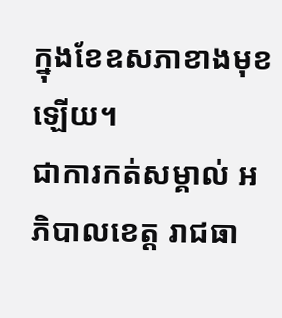ក្នុងខែឧសភាខាងមុខឡើយ។
ជាការកត់សម្គាល់ អភិបាលខេត្ត រាជធា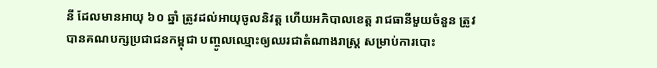នី ដែលមានអាយុ ៦០ ឆ្នាំ ត្រូវដល់អាយុចូលនិវត្ត ហើយអភិបាលខេត្ត រាជធានីមួយចំនួន ត្រូវបានគណបក្សប្រជាជនកម្ពុជា បញ្ចូលឈ្មោះឲ្យឈរជាតំណាងរាស្ត្រ សម្រាប់ការបោះ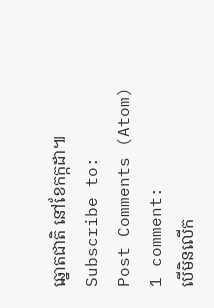ឆ្នោតជាតិ នៅខែកក្កដា៕
Subscribe to:
Post Comments (Atom)
1 comment:
បើមិនលើក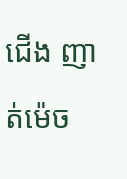ជើង ញាត់ម៉េច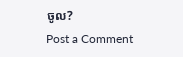ចូល?
Post a Comment